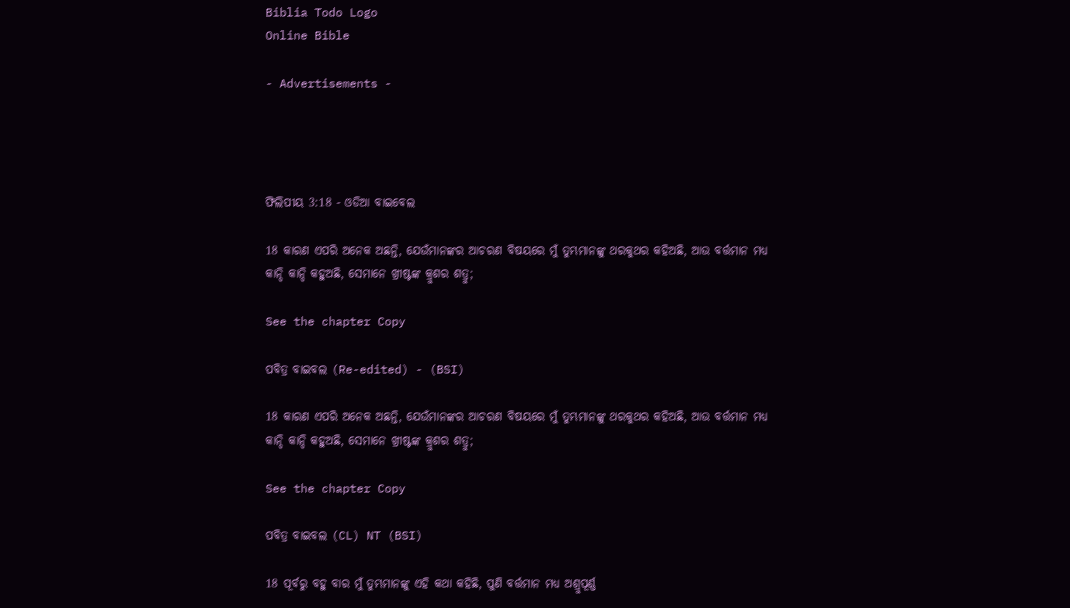Biblia Todo Logo
Online Bible

- Advertisements -




ଫିଲିପୀୟ 3:18 - ଓଡିଆ ବାଇବେଲ

18 କାରଣ ଏପରି ଅନେକ ଅଛନ୍ତି, ଯେଉଁମାନଙ୍କର ଆଚରଣ ବିଷୟରେ ମୁଁ ତୁମ୍ଭମାନଙ୍କୁ ଥରକୁଥର କହିଅଛି, ଆଉ ବର୍ତ୍ତମାନ ମଧ୍ୟ କାନ୍ଦି କାନ୍ଦି କହୁଅଛି, ସେମାନେ ଖ୍ରୀଷ୍ଟଙ୍କ କ୍ରୁଶର ଶତ୍ରୁ;

See the chapter Copy

ପବିତ୍ର ବାଇବଲ (Re-edited) - (BSI)

18 କାରଣ ଏପରି ଅନେକ ଅଛନ୍ତି, ଯେଉଁମାନଙ୍କର ଆଚରଣ ବିଷୟରେ ମୁଁ ତୁମ୍ଭମାନଙ୍କୁ ଥରକୁଥର କହିଅଛି, ଆଉ ବର୍ତ୍ତମାନ ମଧ୍ୟ କାନ୍ଦି କାନ୍ଦି କହୁଅଛି, ସେମାନେ ଖ୍ରୀଷ୍ଟଙ୍କ କ୍ରୁଶର ଶତ୍ରୁ;

See the chapter Copy

ପବିତ୍ର ବାଇବଲ (CL) NT (BSI)

18 ପୂର୍ବରୁ ବହୁ ବାର ମୁଁ ତୁମ୍ଭମାନଙ୍କୁ ଏହି କଥା କହିଛି, ପୁଣି ବର୍ତ୍ତମାନ ମଧ୍ୟ ଅଶ୍ରୁପୂର୍ଣ୍ଣ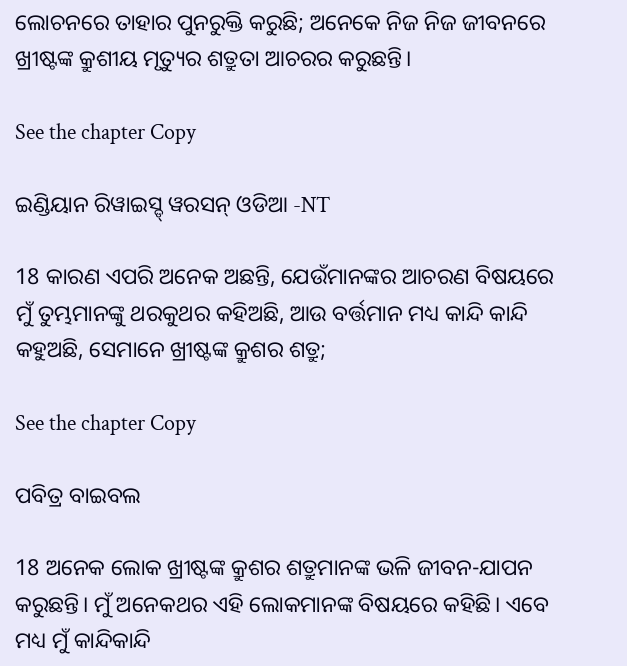ଲୋଚନରେ ତାହାର ପୁନରୁକ୍ତି କରୁଛି; ଅନେକେ ନିଜ ନିଜ ଜୀବନରେ ଖ୍ରୀଷ୍ଟଙ୍କ କ୍ରୁଶୀୟ ମୃତ୍ୟୁର ଶତ୍ରୁତା ଆଚରର କରୁଛନ୍ତି।

See the chapter Copy

ଇଣ୍ଡିୟାନ ରିୱାଇସ୍ଡ୍ ୱରସନ୍ ଓଡିଆ -NT

18 କାରଣ ଏପରି ଅନେକ ଅଛନ୍ତି, ଯେଉଁମାନଙ୍କର ଆଚରଣ ବିଷୟରେ ମୁଁ ତୁମ୍ଭମାନଙ୍କୁ ଥରକୁଥର କହିଅଛି, ଆଉ ବର୍ତ୍ତମାନ ମଧ୍ୟ କାନ୍ଦି କାନ୍ଦି କହୁଅଛି, ସେମାନେ ଖ୍ରୀଷ୍ଟଙ୍କ କ୍ରୁଶର ଶତ୍ରୁ;

See the chapter Copy

ପବିତ୍ର ବାଇବଲ

18 ଅନେକ ଲୋକ ଖ୍ରୀଷ୍ଟଙ୍କ କ୍ରୁଶର ଶତ୍ରୁମାନଙ୍କ ଭଳି ଜୀବନ-ଯାପନ କରୁଛନ୍ତି। ମୁଁ ଅନେକଥର ଏହି ଲୋକମାନଙ୍କ ବିଷୟରେ କହିଛି। ଏବେ ମଧ୍ୟ ମୁଁ କାନ୍ଦିକାନ୍ଦି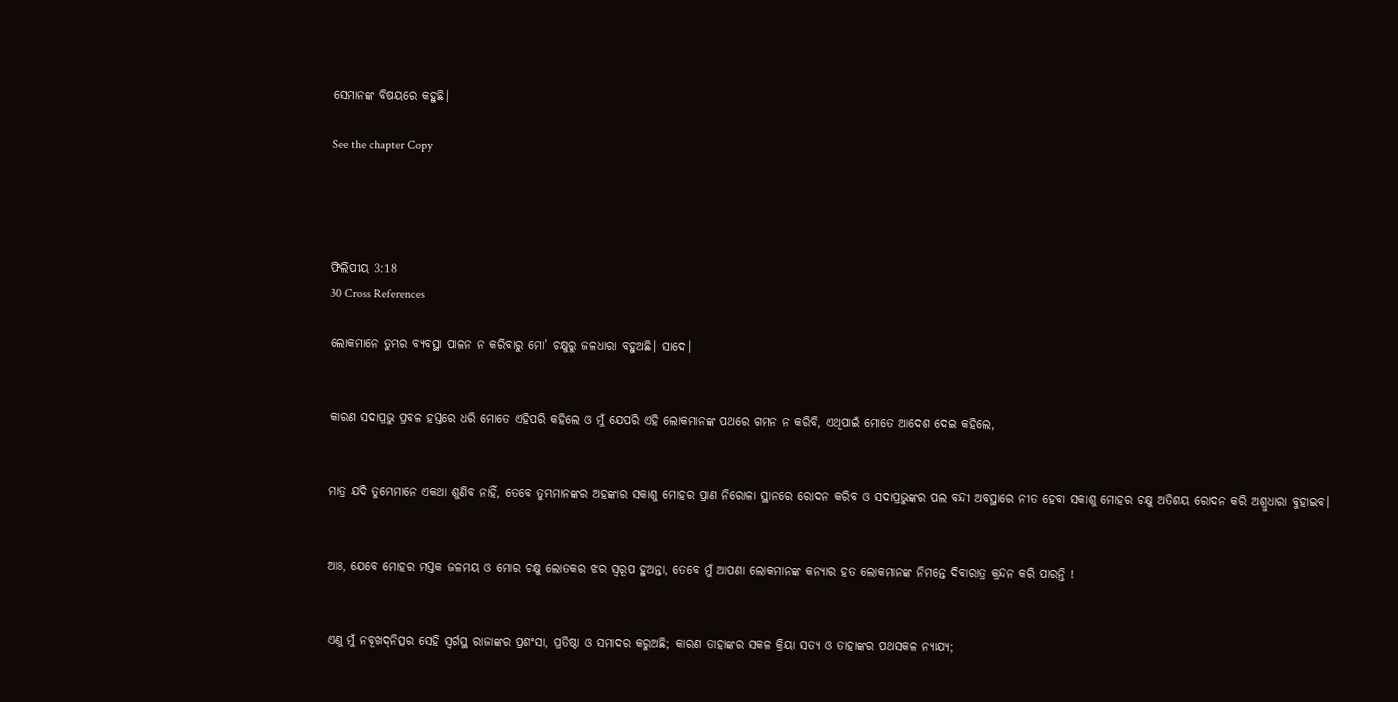ସେମାନଙ୍କ ବିଷୟରେ କହୁଛି।

See the chapter Copy




ଫିଲିପୀୟ 3:18
30 Cross References

ଲୋକମାନେ ତୁମ୍ଭର ବ୍ୟବସ୍ଥା ପାଳନ ନ କରିବାରୁ ମୋ’ ଚକ୍ଷୁରୁ ଜଳଧାରା ବହୁଅଛି। ସାଦେ।


କାରଣ ସଦାପ୍ରଭୁ ପ୍ରବଳ ହସ୍ତରେ ଧରି ମୋତେ ଏହିପରି କହିଲେ ଓ ମୁଁ ଯେପରି ଏହି ଲୋକମାନଙ୍କ ପଥରେ ଗମନ ନ କରିବି, ଏଥିପାଇଁ ମୋତେ ଆଦେଶ ଦେଇ କହିଲେ,


ମାତ୍ର ଯଦି ତୁମ୍ଭେମାନେ ଏକଥା ଶୁଣିବ ନାହିଁ, ତେବେ ତୁମ୍ଭମାନଙ୍କର ଅହଙ୍କାର ସକାଶୁ ମୋହର ପ୍ରାଣ ନିରୋଳା ସ୍ଥାନରେ ରୋଦନ କରିବ ଓ ସଦାପ୍ରଭୁଙ୍କର ପଲ ବନ୍ଦୀ ଅବସ୍ଥାରେ ନୀତ ହେବା ସକାଶୁ ମୋହର ଚକ୍ଷୁ ଅତିଶୟ ରୋଦନ କରି ଅଶ୍ରୁଧାରା ବୁହାଇବ।


ଆଃ, ଯେବେ ମୋହର ମସ୍ତକ ଜଳମୟ ଓ ମୋର ଚକ୍ଷୁ ଲୋତକର ଝର ସ୍ୱରୂପ ହୁଅନ୍ତା, ତେବେ ମୁଁ ଆପଣା ଲୋକମାନଙ୍କ କନ୍ୟାର ହତ ଲୋକମାନଙ୍କ ନିମନ୍ତେ ଦିବାରାତ୍ର କ୍ରନ୍ଦନ କରି ପାରନ୍ତି !


ଏଣୁ ମୁଁ ନବୂଖଦ୍‍ନିତ୍ସର ସେହି ସ୍ୱର୍ଗସ୍ଥ ରାଜାଙ୍କର ପ୍ରଶଂସା, ପ୍ରତିଷ୍ଠା ଓ ସମାଦର କରୁଅଛି; କାରଣ ତାହାଙ୍କର ସକଳ କ୍ରିୟା ସତ୍ୟ ଓ ତାହାଙ୍କର ପଥସକଳ ନ୍ୟାଯ୍ୟ;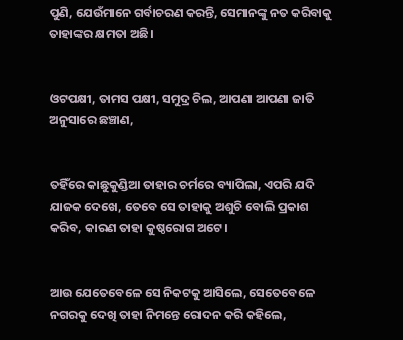ପୁଣି, ଯେଉଁମାନେ ଗର୍ବାଚରଣ କରନ୍ତି, ସେମାନଙ୍କୁ ନତ କରିବାକୁ ତାହାଙ୍କର କ୍ଷମତା ଅଛି।


ଓଟପକ୍ଷୀ, ତାମସ ପକ୍ଷୀ, ସମୁଦ୍ର ଚିଲ, ଆପଣା ଆପଣା ଜାତି ଅନୁସାରେ ଛଞ୍ଚାଣ,


ତହିଁରେ କାଛୁକୁଣ୍ଡିଆ ତାହାର ଚର୍ମରେ ବ୍ୟାପିଲା, ଏପରି ଯଦି ଯାଜକ ଦେଖେ, ତେବେ ସେ ତାହାକୁ ଅଶୁଚି ବୋଲି ପ୍ରକାଶ କରିବ, କାରଣ ତାହା କୁଷ୍ଠରୋଗ ଅଟେ।


ଆଉ ଯେତେବେଳେ ସେ ନିକଟକୁ ଆସିଲେ, ସେତେବେଳେ ନଗରକୁ ଦେଖି ତାହା ନିମନ୍ତେ ରୋଦନ କରି କହିଲେ,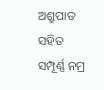ଅଶ୍ରୁପାତ ସହିତ ସମ୍ପୂର୍ଣ୍ଣ ନମ୍ର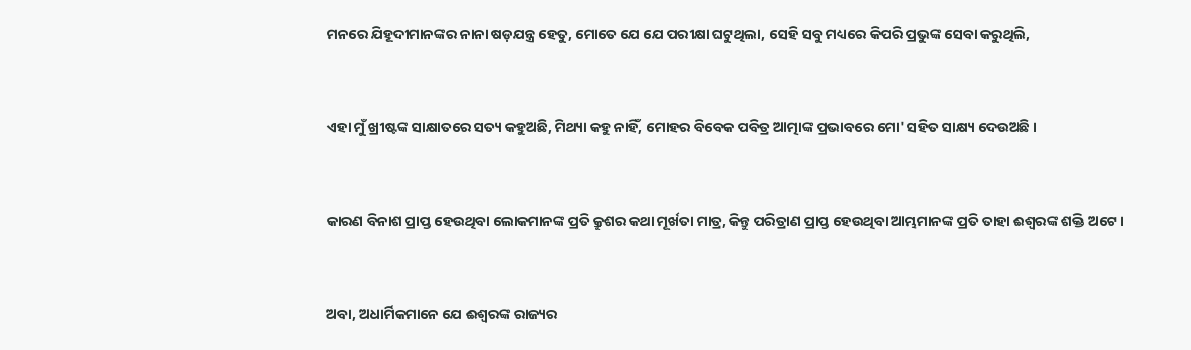ମନରେ ଯିହୂଦୀମାନଙ୍କର ନାନା ଷଡ଼ଯନ୍ତ୍ର ହେତୁ, ମୋତେ ଯେ ଯେ ପରୀକ୍ଷା ଘଟୁଥିଲା, ସେହି ସବୁ ମଧ୍ୟରେ କିପରି ପ୍ରଭୁଙ୍କ ସେବା କରୁଥିଲି,


ଏହା ମୁଁ ଖ୍ରୀଷ୍ଟଙ୍କ ସାକ୍ଷାତରେ ସତ୍ୟ କହୁଅଛି, ମିଥ୍ୟା କହୁ ନାହିଁ, ମୋହର ବିବେକ ପବିତ୍ର ଆତ୍ମାଙ୍କ ପ୍ରଭାବରେ ମୋ' ସହିତ ସାକ୍ଷ୍ୟ ଦେଉଅଛି ।


କାରଣ ବିନାଶ ପ୍ରାପ୍ତ ହେଉଥିବା ଲୋକମାନଙ୍କ ପ୍ରତି କ୍ରୁଶର କଥା ମୂର୍ଖତା ମାତ୍ର, କିନ୍ତୁ ପରିତ୍ରାଣ ପ୍ରାପ୍ତ ହେଉଥିବା ଆମ୍ଭମାନଙ୍କ ପ୍ରତି ତାହା ଈଶ୍ୱରଙ୍କ ଶକ୍ତି ଅଟେ ।


ଅବା, ଅଧାର୍ମିକମାନେ ଯେ ଈଶ୍ୱରଙ୍କ ରାଜ୍ୟର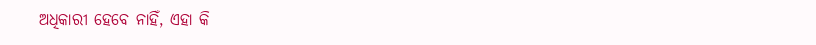ଅଧିକାରୀ ହେବେ ନାହିଁ, ଏହା କି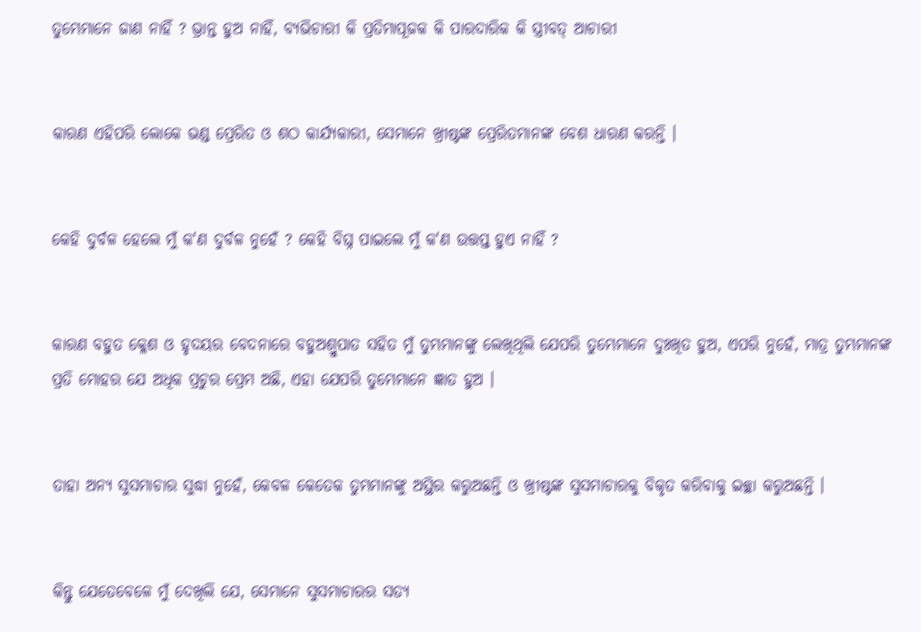ତୁମ୍ଭେମାନେ ଜାଣ ନାହିଁ ? ଭ୍ରାନ୍ତ ହୁଅ ନାହିଁ, ବ୍ୟଭିଚାରୀ କି ପ୍ରତିମାପୂଜକ କି ପାରଦାରିକ କି ସ୍ତ୍ରୀବତ୍‍ ଆଚାରୀ


କାରଣ ଏହିପରି ଲୋକେ ଭଣ୍ଡ ପ୍ରେରିତ ଓ ଶଠ କାର୍ଯ୍ୟକାରୀ, ସେମାନେ ଖ୍ରୀଷ୍ଟଙ୍କ ପ୍ରେରିତମାନଙ୍କ ବେଶ ଧାରଣ କରନ୍ତି ।


କେହି ଦୁର୍ବଳ ହେଲେ ମୁଁ କ'ଣ ଦୁର୍ବଳ ନୁହେଁ ? କେହି ବିଘ୍ନ ପାଇଲେ ମୁଁ କ'ଣ ଉତ୍ତପ୍ତ ହୁଏ ନାହିଁ ?


କାରଣ ବହୁତ କ୍ଳେଶ ଓ ହୃଦୟର ବେଦନାରେ ବହୁଅଶ୍ରୁପାତ ସହିତ ମୁଁ ତୁମ୍ଭମାନଙ୍କୁ ଲେଖିଥିଲି ଯେପରି ତୁମ୍ଭେମାନେ ଦୁଃଖିତ ହୁଅ, ଏପରି ନୁହେଁ, ମାତ୍ର ତୁମ୍ଭମାନଙ୍କ ପ୍ରତି ମୋହର ଯେ ଅଧିକ ପ୍ରଚୁର ପ୍ରେମ ଅଛି, ଏହା ଯେପରି ତୁମ୍ଭେମାନେ ଜ୍ଞାତ ହୁଅ ।


ତାହା ଅନ୍ୟ ସୁସମାଚାର ସୁଦ୍ଧା ନୁହେଁ, କେବଳ କେତେକ ତୁମ୍ଭମାନଙ୍କୁ ଅସ୍ଥିର କରୁଅଛନ୍ତି ଓ ଖ୍ରୀଷ୍ଟଙ୍କ ସୁସମାଚାରକୁ ବିକୃତ କରିବାକୁ ଇଚ୍ଛା କରୁଅଛନ୍ତି ।


କିନ୍ତୁ ଯେତେବେଳେ ମୁଁ ଦେଖିଲି ଯେ, ସେମାନେ ସୁସମାଚାରର ସତ୍ୟ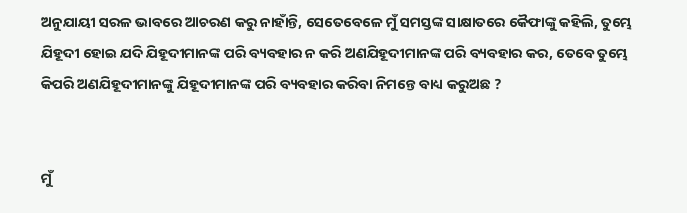ଅନୁଯାୟୀ ସରଳ ଭାବରେ ଆଚରଣ କରୁ ନାହାଁନ୍ତି, ସେତେବେଳେ ମୁଁ ସମସ୍ତଙ୍କ ସାକ୍ଷାତରେ କୈଫାଙ୍କୁ କହିଲି, ତୁମ୍ଭେ ଯିହୂଦୀ ହୋଇ ଯଦି ଯିହୂଦୀମାନଙ୍କ ପରି ବ୍ୟବହାର ନ କରି ଅଣଯିହୂଦୀମାନଙ୍କ ପରି ବ୍ୟବହାର କର, ତେବେ ତୁମ୍ଭେ କିପରି ଅଣଯିହୂଦୀମାନଙ୍କୁ ଯିହୂଦୀମାନଙ୍କ ପରି ବ୍ୟବହାର କରିବା ନିମନ୍ତେ ବାଧ୍ୟ କରୁଅଛ ?


ମୁଁ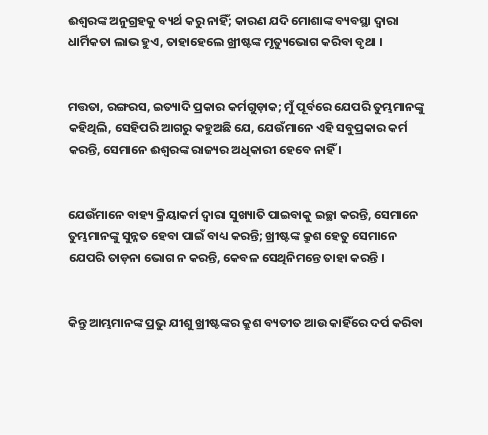ଈଶ୍ୱରଙ୍କ ଅନୁଗ୍ରହକୁ ବ୍ୟର୍ଥ କରୁ ନାହିଁ; କାରଣ ଯଦି ମୋଶାଙ୍କ ବ୍ୟବସ୍ଥା ଦ୍ୱାରା ଧାର୍ମିକତା ଲାଭ ହୁଏ, ତାହାହେଲେ ଖ୍ରୀଷ୍ଟଙ୍କ ମୃତ୍ୟୁଭୋଗ କରିବା ବୃଥା ।


ମତ୍ତତା, ରଙ୍ଗରସ, ଇତ୍ୟାଦି ପ୍ରକାର କର୍ମଗୁଡ଼ାକ; ମୁଁ ପୂର୍ବରେ ଯେପରି ତୁମ୍ଭମାନଙ୍କୁ କହିଥିଲି, ସେହିପରି ଆଗରୁ କହୁଅଛି ଯେ, ଯେଉଁମାନେ ଏହି ସବୁପ୍ରକାର କର୍ମ କରନ୍ତି, ସେମାନେ ଈଶ୍ୱରଙ୍କ ରାଜ୍ୟର ଅଧିକାରୀ ହେବେ ନାହିଁ ।


ଯେଉଁମାନେ ବାହ୍ୟ କ୍ରିୟାକର୍ମ ଦ୍ୱାରା ସୁଖ୍ୟାତି ପାଇବାକୁ ଇଚ୍ଛା କରନ୍ତି, ସେମାନେ ତୁମ୍ଭମାନଙ୍କୁ ସୁନ୍ନତ ହେବା ପାଇଁ ବାଧ୍ୟ କରନ୍ତି; ଖ୍ରୀଷ୍ଟଙ୍କ କ୍ରୁଶ ହେତୁ ସେମାନେ ଯେପରି ତାଡ଼ନା ଭୋଗ ନ କରନ୍ତି, କେବଳ ସେଥିନିମନ୍ତେ ତାହା କରନ୍ତି ।


କିନ୍ତୁ ଆମ୍ଭମାନଙ୍କ ପ୍ରଭୁ ଯୀଶୁ ଖ୍ରୀଷ୍ଟଙ୍କର କ୍ରୁଶ ବ୍ୟତୀତ ଆଉ କାହିଁରେ ଦର୍ପ କରିବା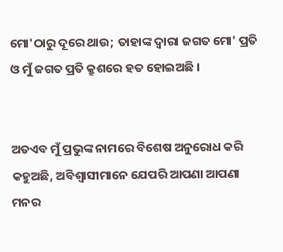ମୋ'ଠାରୁ ଦୂରେ ଥାଉ; ତାହାଙ୍କ ଦ୍ୱାରା ଜଗତ ମୋ' ପ୍ରତି ଓ ମୁଁ ଜଗତ ପ୍ରତି କ୍ରୁଶରେ ହତ ହୋଇଅଛି ।


ଅତଏବ ମୁଁ ପ୍ରଭୁଙ୍କ ନାମରେ ବିଶେଷ ଅନୁରୋଧ କରି କହୁଅଛି, ଅବିଶ୍ୱାସୀମାନେ ଯେପରି ଆପଣା ଆପଣା ମନର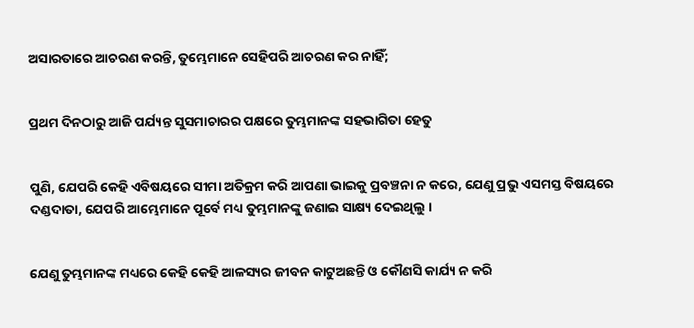ଅସାରତାରେ ଆଚରଣ କରନ୍ତି, ତୁମ୍ଭେମାନେ ସେହିପରି ଆଚରଣ କର ନାହିଁ;


ପ୍ରଥମ ଦିନଠାରୁ ଆଜି ପର୍ଯ୍ୟନ୍ତ ସୁସମାଚାରର ପକ୍ଷରେ ତୁମ୍ଭମାନଙ୍କ ସହଭାଗିତା ହେତୁ


ପୁଣି, ଯେପରି କେହି ଏବିଷୟରେ ସୀମା ଅତିକ୍ରମ କରି ଆପଣା ଭାଇକୁ ପ୍ରବଞ୍ଚନା ନ କରେ, ଯେଣୁ ପ୍ରଭୁ ଏସମସ୍ତ ବିଷୟରେ ଦଣ୍ଡଦାତା, ଯେପରି ଆମ୍ଭେମାନେ ପୂର୍ବେ ମଧ୍ୟ ତୁମ୍ଭମାନଙ୍କୁ ଜଣାଇ ସାକ୍ଷ୍ୟ ଦେଇଥିଲୁ ।


ଯେଣୁ ତୁମ୍ଭମାନଙ୍କ ମଧ୍ୟରେ କେହି କେହି ଆଳସ୍ୟର ଜୀବନ କାଟୁଅଛନ୍ତି ଓ କୌଣସି କାର୍ଯ୍ୟ ନ କରି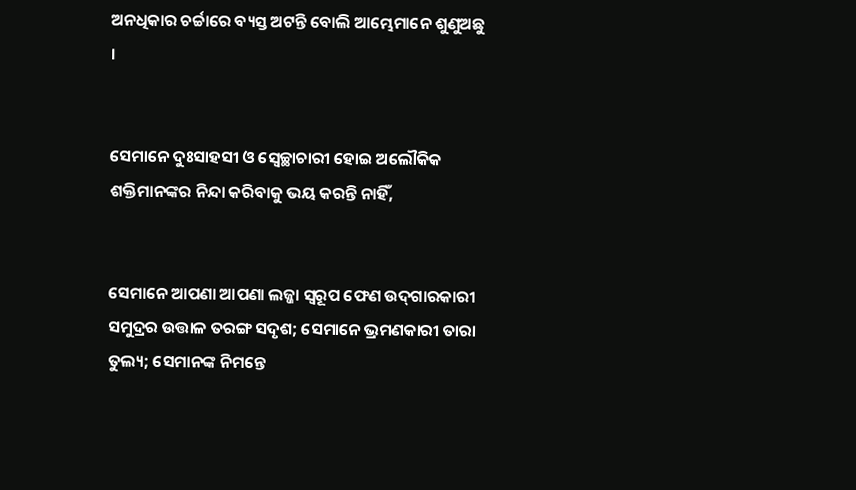ଅନଧିକାର ଚର୍ଚ୍ଚାରେ ବ୍ୟସ୍ତ ଅଟନ୍ତି ବୋଲି ଆମ୍ଭେମାନେ ଶୁଣୁଅଛୁ ।


ସେମାନେ ଦୁଃସାହସୀ ଓ ସ୍ୱେଚ୍ଛାଚାରୀ ହୋଇ ଅଲୌକିକ ଶକ୍ତିମାନଙ୍କର ନିନ୍ଦା କରିବାକୁ ଭୟ କରନ୍ତି ନାହିଁ,


ସେମାନେ ଆପଣା ଆପଣା ଲଜ୍ଜା ସ୍ୱରୂପ ଫେଣ ଉଦ୍‍ଗାରକାରୀ ସମୁଦ୍ରର ଉତ୍ତାଳ ତରଙ୍ଗ ସଦୃଶ; ସେମାନେ ଭ୍ରମଣକାରୀ ତାରା ତୁଲ୍ୟ; ସେମାନଙ୍କ ନିମନ୍ତେ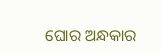ଘୋର ଅନ୍ଧକାର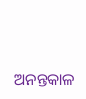ଅନନ୍ତକାଳ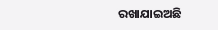ରଖାଯାଇଅଛି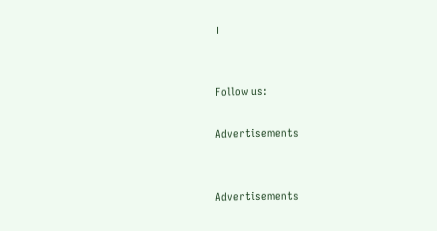।


Follow us:

Advertisements


Advertisements